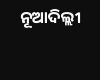ନୂଆଦିଲ୍ଲୀ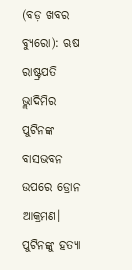(ବଡ଼ ଖବର ବ୍ୟୁରୋ): ଋଷ ରାଷ୍ଟ୍ରପତି ଭ୍ଲାଦିମିର ପୁଟିନଙ୍କ ବାସଭବନ ଉପରେ ଡ୍ରୋନ ଆକ୍ରମଣ। ପୁଟିନଙ୍କୁ ହତ୍ୟା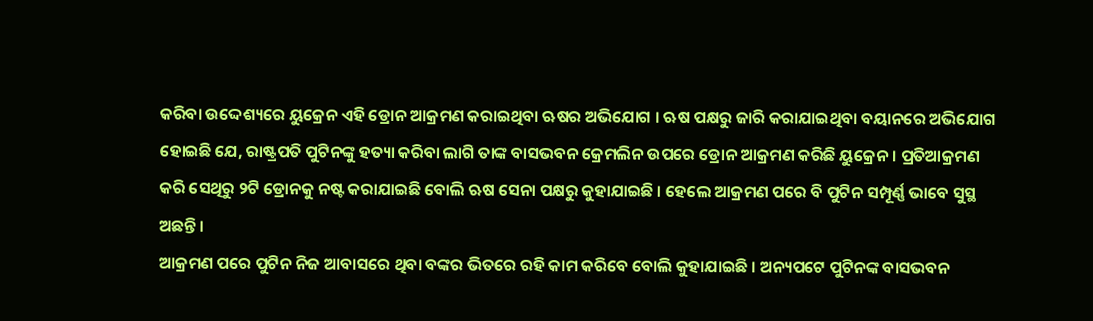କରିବା ଉଦ୍ଦେଶ୍ୟରେ ୟୁକ୍ରେନ ଏହି ଡ୍ରୋନ ଆକ୍ରମଣ କରାଇଥିବା ଋଷର ଅଭିଯୋଗ । ଋଷ ପକ୍ଷରୁ ଜାରି କରାଯାଇଥିବା ବୟାନରେ ଅଭିଯୋଗ ହୋଇଛି ଯେ, ରାଷ୍ଟ୍ରପତି ପୁଟିନଙ୍କୁ ହତ୍ୟା କରିବା ଲାଗି ତାଙ୍କ ବାସଭବନ କ୍ରେମଲିନ ଉପରେ ଡ୍ରୋନ ଆକ୍ରମଣ କରିଛି ୟୁକ୍ରେନ। ପ୍ରତିଆକ୍ରମଣ କରି ସେଥିରୁ ୨ଟି ଡ୍ରୋନକୁ ନଷ୍ଟ କରାଯାଇଛି ବୋଲି ଋଷ ସେନା ପକ୍ଷରୁ କୁହାଯାଇଛି । ହେଲେ ଆକ୍ରମଣ ପରେ ବି ପୁଟିନ ସମ୍ପୂର୍ଣ୍ଣ ଭାବେ ସୁସ୍ଥ ଅଛନ୍ତି ।
ଆକ୍ରମଣ ପରେ ପୁଟିନ ନିଜ ଆବାସରେ ଥିବା ବଙ୍କର ଭିତରେ ରହି କାମ କରିବେ ବୋଲି କୁହାଯାଇଛି । ଅନ୍ୟପଟେ ପୁଟିନଙ୍କ ବାସଭବନ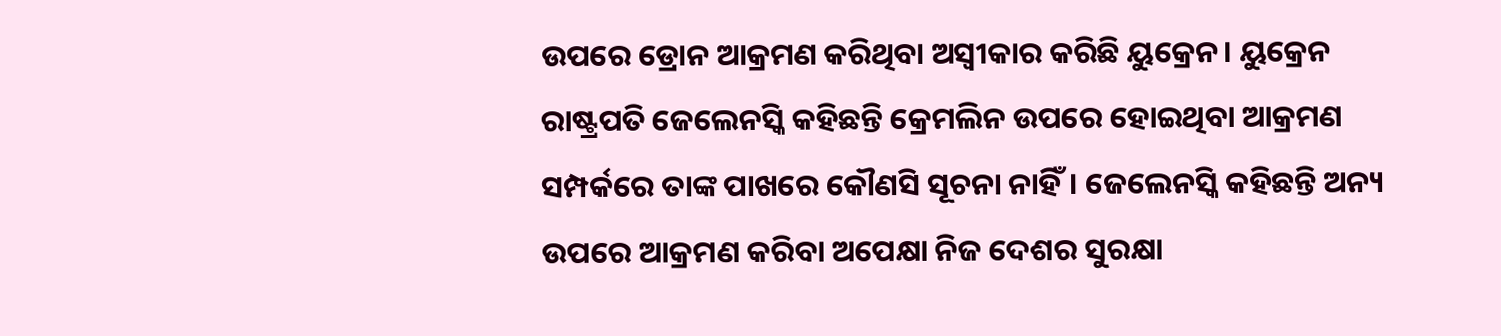ଉପରେ ଡ୍ରୋନ ଆକ୍ରମଣ କରିଥିବା ଅସ୍ଵୀକାର କରିଛି ୟୁକ୍ରେନ। ୟୁକ୍ରେନ ରାଷ୍ଟ୍ରପତି ଜେଲେନସ୍କି କହିଛନ୍ତି କ୍ରେମଲିନ ଉପରେ ହୋଇଥିବା ଆକ୍ରମଣ ସମ୍ପର୍କରେ ତାଙ୍କ ପାଖରେ କୌଣସି ସୂଚନା ନାହିଁ। ଜେଲେନସ୍କି କହିଛନ୍ତି ଅନ୍ୟ ଉପରେ ଆକ୍ରମଣ କରିବା ଅପେକ୍ଷା ନିଜ ଦେଶର ସୁରକ୍ଷା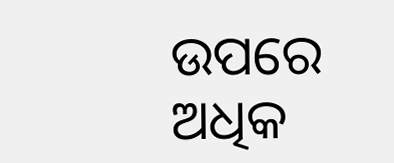ଉପରେ ଅଧିକ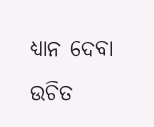ଧ୍ୟାନ ଦେବା ଉଚିତ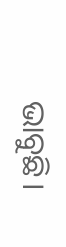ଭାବୁଛି।